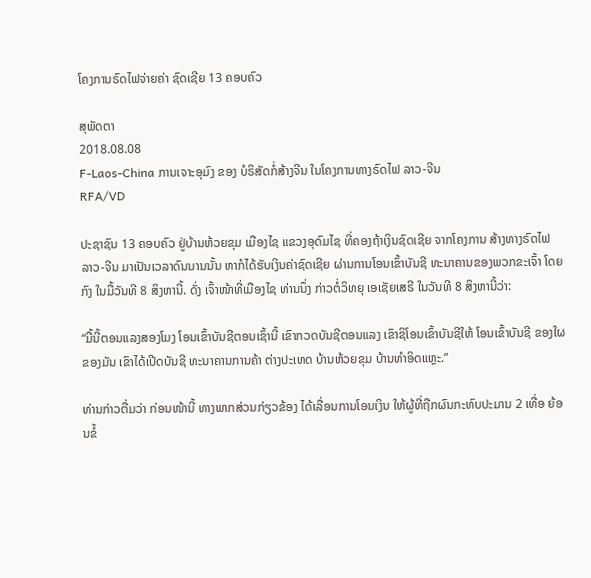ໂຄງການຣົດໄຟຈ່າຍຄ່າ ຊົດເຊີຍ 13 ຄອບຄົວ

ສຸພັດຕາ
2018.08.08
F-Laos-China ການເຈາະອຸມົງ ຂອງ ບໍຣິສັດກໍ່ສ້າງຈີນ ໃນໂຄງການທາງຣົດໄຟ ລາວ-ຈີນ
RFA/VD

ປະຊາຊົນ 13 ຄອບຄົວ ຢູ່ບ້ານຫ້ວຍຂຸມ ເມືອງໄຊ ແຂວງອຸດົມໄຊ ທີ່ຄອງຖ້າເງິນຊົດເຊີຍ ຈາກໂຄງການ ສ້າງທາງຣົດໄຟ ລາວ-ຈີນ ມາເປັນເວລາດົນນານນັ້ນ ຫາກໍໄດ້ຮັບເງິນຄ່າຊົດເຊີຍ ຜ່ານການໂອນເຂົ້າບັນຊີ ທະນາຄານຂອງພວກຂະເຈົ້າ ໂດຍກົງ ໃນມື້ວັນທີ 8 ສິງຫານີ້. ດັ່ງ ເຈົ້າໜ້າທີ່ເມືອງໄຊ ທ່ານນຶ່ງ ກ່າວຕໍ່ວິທຍຸ ເອເຊັຍເສຣີ ໃນວັນທີ 8 ສິງຫານີ້ວ່າ:

“ມື້ນີ້ຕອນແລງສອງໂມງ ໂອນເຂົ້າບັນຊີຕອນເຊົ້ານີ້ ເຂົາກວດບັນຊີຕອນແລງ ເຂົາຊິໂອນເຂົ້າບັນຊີໃຫ້ ໂອນເຂົ້າບັນຊີ ຂອງໃຜຂອງມັນ ເຂົາໄດ້ເປີດບັນຊີ ທະນາຄານການຄ້າ ຕ່າງປະເທດ ບ້ານຫ້ວຍຂຸມ ບ້ານທຳອິດແຫຼະ.”

ທ່ານກ່າວຕື່ມວ່າ ກ່ອນໜ້ານີ້ ທາງພາກສ່ວນກ່ຽວຂ້ອງ ໄດ້ເລື່ອນການໂອນເງິນ ໃຫ້ຜູ້ທີ່ຖືກຜົນກະທົບປະມານ 2 ເທື່ອ ຍ້ອນຂໍ້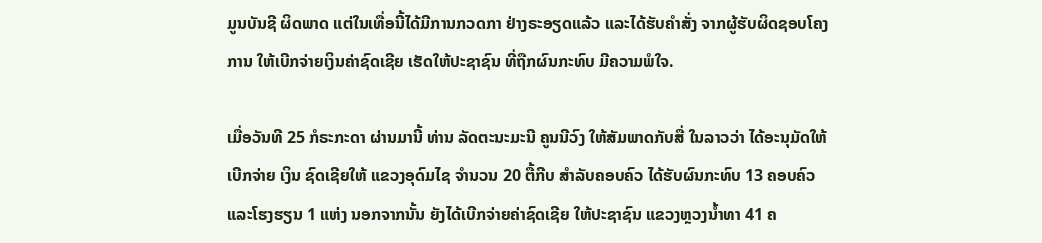ມູນບັນຊີ ຜິດພາດ ແຕ່ໃນເທື່ອນີ້ໄດ້ມີການກວດກາ ຢ່າງຣະອຽດແລ້ວ ແລະໄດ້ຮັບຄຳສັ່ງ ຈາກຜູ້ຮັບຜິດຊອບໂຄງການ ໃຫ້ເບີກຈ່າຍເງິນຄ່າຊົດເຊີຍ ເຮັດໃຫ້ປະຊາຊົນ ທີ່ຖືກຜົນກະທົບ ມີຄວາມພໍໃຈ.

ເມື່ອວັນທີ 25 ກໍຣະກະດາ ຜ່ານມານີ້ ທ່ານ ລັດຕະນະມະນີ ຄູນນີວົງ ໃຫ້ສັມພາດກັບສື່ ໃນລາວວ່າ ໄດ້ອະນຸມັດໃຫ້ເບີກຈ່າຍ ເງິນ ຊົດເຊີຍໃຫ້ ແຂວງອຸດົມໄຊ ຈຳນວນ 20 ຕື້ກີບ ສຳລັບຄອບຄົວ ໄດ້ຮັບຜົນກະທົບ 13 ຄອບຄົວ ແລະໂຮງຮຽນ 1 ແຫ່ງ ນອກຈາກນັ້ນ ຍັງໄດ້ເບີກຈ່າຍຄ່າຊົດເຊີຍ ໃຫ້ປະຊາຊົນ ແຂວງຫຼວງນໍ້າທາ 41 ຄ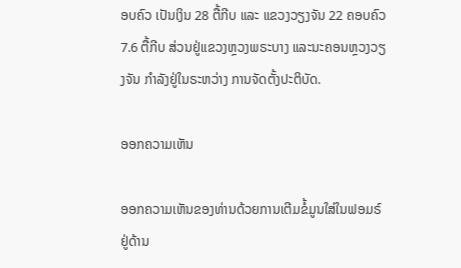ອບຄົວ ເປັນເງິນ 28 ຕື້ກີບ ແລະ ແຂວງວຽງຈັນ 22 ຄອບຄົວ 7.6 ຕື້ກີບ ສ່ວນຢູ່ແຂວງຫຼວງພຣະບາງ ແລະນະຄອນຫຼວງວຽງຈັນ ກຳລັງຢູ່ໃນຣະຫວ່າງ ການຈັດຕັ້ງປະຕິບັດ.

ອອກຄວາມເຫັນ

ອອກຄວາມເຫັນຂອງທ່ານດ້ວຍການເຕີມຂໍ້ມູນໃສ່ໃນຟອມຣ໌ຢູ່ດ້ານ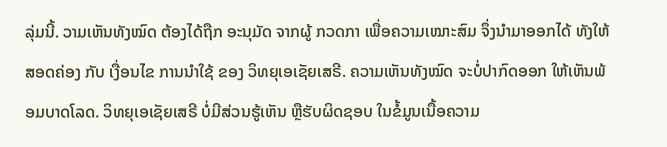ລຸ່ມນີ້. ວາມເຫັນທັງໝົດ ຕ້ອງໄດ້ຖືກ ອະນຸມັດ ຈາກຜູ້ ກວດກາ ເພື່ອຄວາມເໝາະສົມ ຈຶ່ງນໍາມາອອກໄດ້ ທັງໃຫ້ສອດຄ່ອງ ກັບ ເງື່ອນໄຂ ການນຳໃຊ້ ຂອງ ວິທຍຸເອເຊັຍເສຣີ. ຄວາມເຫັນທັງໝົດ ຈະບໍ່ປາກົດອອກ ໃຫ້ເຫັນພ້ອມບາດໂລດ. ວິທຍຸເອເຊັຍເສຣີ ບໍ່ມີສ່ວນຮູ້ເຫັນ ຫຼືຮັບຜິດຊອບ ໃນຂໍ້ມູນເນື້ອຄວາມ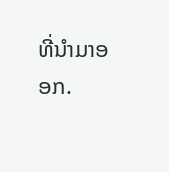ທີ່ນໍາມາອອກ.